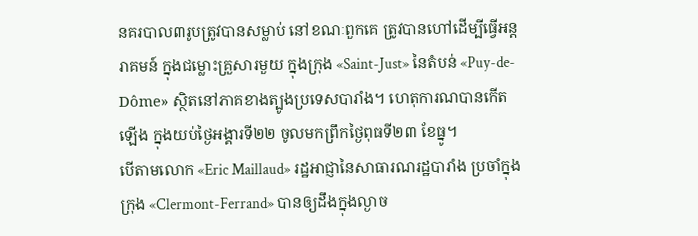នគរបាល៣រូបត្រូវបានសម្លាប់ នៅខណៈពួកគេ ត្រូវបានហៅដើម្បីធ្វើអន្តរាគមន៍ ក្នុងជម្លោះគ្រួសារមួយ ក្នុងក្រុង «Saint-Just» នៃតំបន់ «Puy-de-Dôme» ស្ថិតនៅភាគខាងត្បូងប្រទេសបារាំង។ ហេតុការណបានកើតឡើង ក្នុងយប់ថ្ងៃអង្គារទី២២ ចូលមកព្រឹកថ្ងៃពុធទី២៣ ខែធ្នូ។
បើតាមលោក «Eric Maillaud» រដ្ឋអាជ្ញានៃសាធារណរដ្ឋបារាំង ប្រចាំក្នុងក្រុង «Clermont-Ferrand» បានឲ្យដឹងក្នុងល្ងាច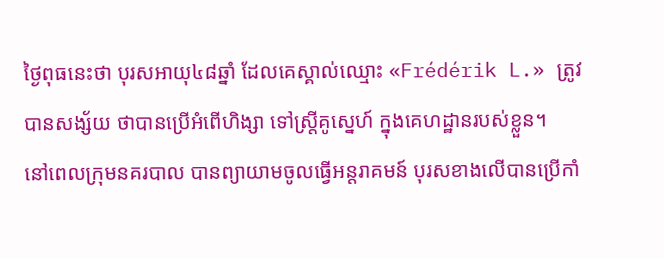ថ្ងៃពុធនេះថា បុរសអាយុ៤៨ឆ្នាំ ដែលគេស្គាល់ឈ្មោះ «Frédérik L.» ត្រូវបានសង្ស័យ ថាបានប្រើអំពើហិង្សា ទៅស្ត្រីគូស្នេហ៍ ក្នុងគេហដ្ឋានរបស់ខ្លួន។
នៅពេលក្រុមនគរបាល បានព្យាយាមចូលធ្វើអន្តរាគមន៍ បុរសខាងលើបានប្រើកាំ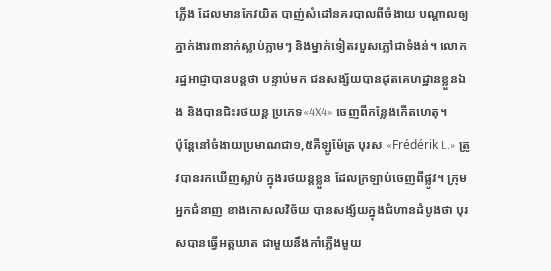ភ្លើង ដែលមានកែវយិត បាញ់សំដៅនគរបាលពីចំងាយ បណ្ដាលឲ្យភ្នាក់ងារ៣នាក់ស្លាប់ភ្លាមៗ និងម្នាក់ទៀតរបួសភ្លៅជាទំងន់។ លោករដ្ឋអាជ្ញាបានបន្តថា បន្ទាប់មក ជនសង្ស័យបានដុតគេហដ្ឋានខ្លួនឯង និងបានជិះរថយន្ដ ប្រភេទ«4X4» ចេញពីកន្លែងកើតហេតុ។
ប៉ុន្តែនៅចំងាយប្រមាណជា១,៥គីឡូម៉ែត្រ បុរស «Frédérik L.» ត្រូវបានរកឃើញស្លាប់ ក្នុងរថយន្ដខ្លួន ដែលក្រឡាប់ចេញពីផ្លូវ។ ក្រុមអ្នកជំនាញ ខាងកោសលវិច័យ បានសង្ស័យក្នុងជំហានដំបូងថា បុរសបានធ្វើអត្តឃាត ជាមួយនឹងកាំភ្លើងមួយ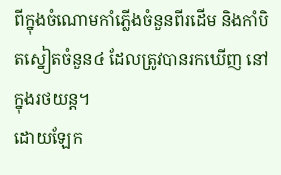ពីក្នុងចំណោមកាំភ្លើងចំនួនពីរដើម និងកាំបិតស្នៀតចំនួន៤ ដែលត្រូវបានរកឃើញ នៅក្នុងរថយន្ដ។
ដោយឡែក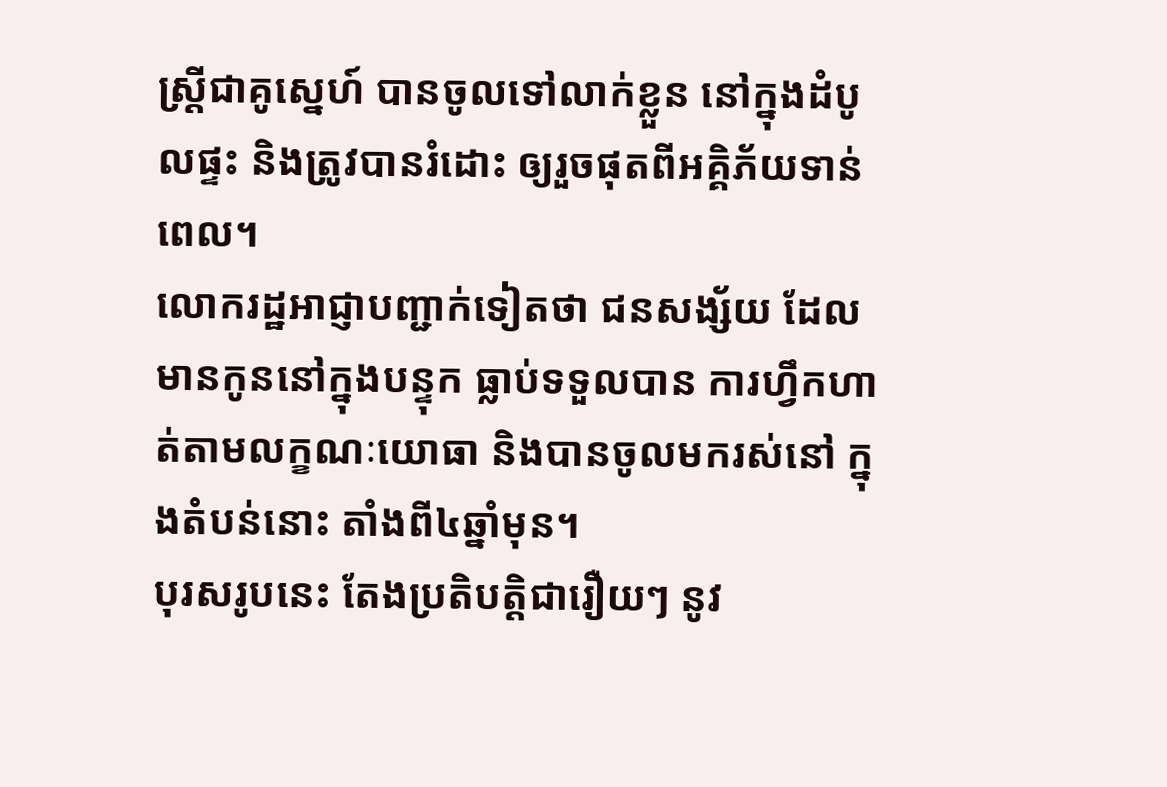ស្ត្រីជាគូស្នេហ៍ បានចូលទៅលាក់ខ្លួន នៅក្នុងដំបូលផ្ទះ និងត្រូវបានរំដោះ ឲ្យរួចផុតពីអគ្គិភ័យទាន់ពេល។
លោករដ្ឋអាជ្ញាបញ្ជាក់ទៀតថា ជនសង្ស័យ ដែលមានកូននៅក្នុងបន្ទុក ធ្លាប់ទទួលបាន ការហ្វឹកហាត់តាមលក្ខណៈយោធា និងបានចូលមករស់នៅ ក្នុងតំបន់នោះ តាំងពី៤ឆ្នាំមុន។
បុរសរូបនេះ តែងប្រតិបត្តិជារឿយៗ នូវ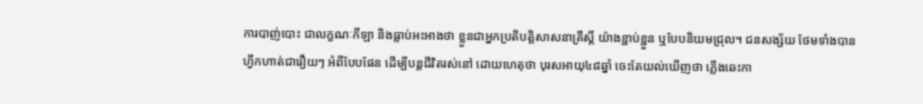ការបាញ់បោះ ជាលក្ខណៈកីឡា និងធ្លាប់អះអាងថា ខ្លួនជាអ្នកប្រតិបត្តិសាសនាគ្រឹស្ដិ៍ យ៉ាងខ្ជាប់ខ្ជួន ឬបែបនិយមជ្រុល។ ជនសង្ស័យ ថែមទាំងបានហ្វឹកហាត់ជារឿយៗ អំពីបែបផែន ដើម្បីបន្តជីវិតរស់នៅ ដោយហេតុថា បុរសអាយុ៤៨ឆ្នាំ ចេះតែយល់ឃើញថា ភ្លើងឆេះកា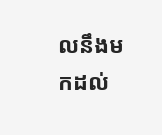លនឹងមកដល់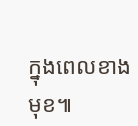ក្នុងពេលខាងមុខ៕